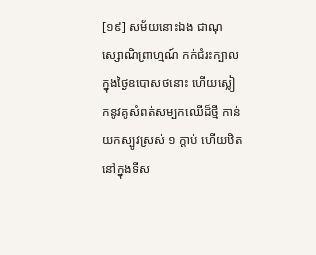[១៩] សម័យនោះឯង ជាណុស្សោណិព្រាហ្មណ៍ កក់ជំរះក្បាល ក្នុងថ្ងៃឧបោសថនោះ ហើយស្លៀកនូវគូសំពត់សម្បកឈើដ៏ថ្មី កាន់យកស្បូវស្រស់ ១ ក្តាប់ ហើយឋិតនៅក្នុងទីស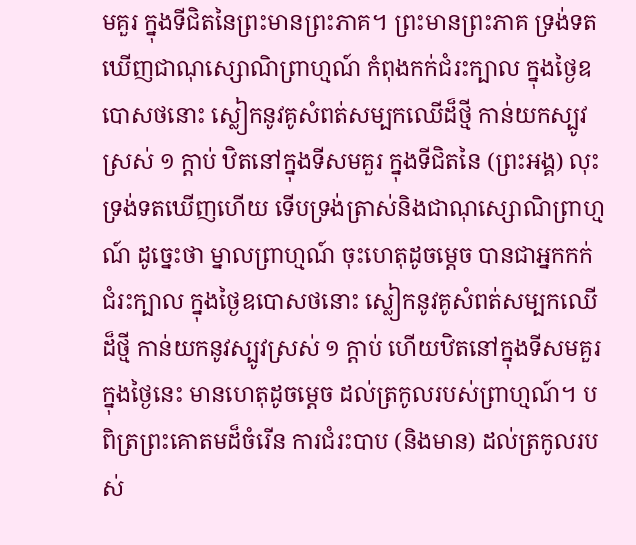មគួរ ក្នុងទីជិតនៃព្រះមានព្រះភាគ។ ព្រះមានព្រះភាគ ទ្រង់ទតឃើញជាណុស្សោណិព្រាហ្មណ៍ កំពុងកក់ជំរះក្បាល ក្នុងថ្ងៃឧបោសថនោះ ស្លៀកនូវគូសំពត់សម្បកឈើដ៏ថ្មី កាន់យកស្បូវស្រស់ ១ ក្តាប់ ឋិតនៅក្នុងទីសមគួរ ក្នុងទីជិតនៃ (ព្រះអង្គ) លុះទ្រង់ទតឃើញហើយ ទើបទ្រង់ត្រាស់និងជាណុស្សោណិព្រាហ្មណ៍ ដូច្នេះថា ម្នាលព្រាហ្មណ៍ ចុះហេតុដូចម្តេច បានជាអ្នកកក់ជំរះក្បាល ក្នុងថ្ងៃឧបោសថនោះ ស្លៀកនូវគូសំពត់សម្បកឈើដ៏ថ្មី កាន់យកនូវស្បូវស្រស់ ១ ក្តាប់ ហើយឋិតនៅក្នុងទីសមគួរ ក្នុងថ្ងៃនេះ មានហេតុដូចម្តេច ដល់ត្រកូលរបស់ព្រាហ្មណ៍។ បពិត្រព្រះគោតមដ៏ចំរើន ការជំរះបាប (និងមាន) ដល់ត្រកូលរបស់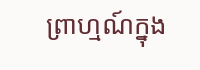ព្រាហ្មណ៍ក្នុង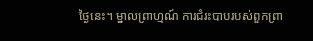ថ្ងៃនេះ។ ម្នាលព្រាហ្មណ៍ ការជំរះបាបរបស់ពួកព្រា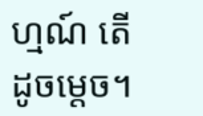ហ្មណ៍ តើដូចម្តេច។